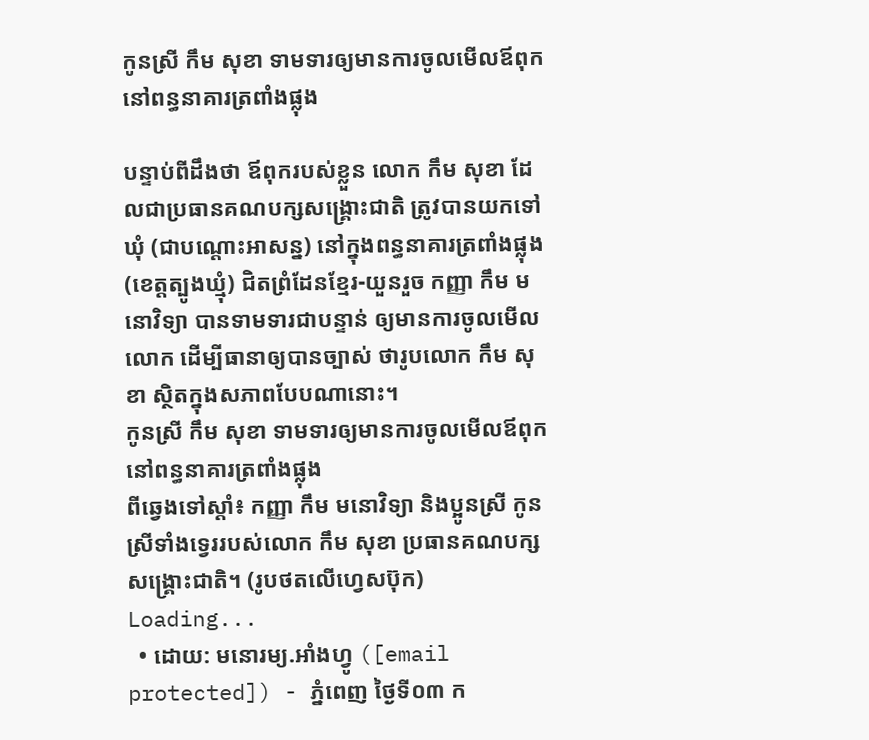កូនស្រី កឹម សុខា ទាមទារឲ្យមានការចូលមើលឪពុក នៅពន្ធនាគារត្រពាំងផ្លុង

បន្ទាប់ពីដឹងថា ឪពុករបស់ខ្លួន លោក កឹម សុខា ដែលជាប្រធានគណបក្សសង្គ្រោះជាតិ ត្រូវបានយកទៅឃុំ (ជាបណ្ដោះអាសន្ន) នៅក្នុងពន្ធនាគារត្រពាំងផ្លុង (ខេត្តត្បូងឃ្មុំ) ជិតព្រំដែនខ្មែរ-យួនរួច កញ្ញា កឹម មនោវិទ្យា បានទាមទារជាបន្ទាន់ ឲ្យមានការចូលមើលលោក ដើម្បីធានាឲ្យបានច្បាស់ ថារូបលោក កឹម សុខា ស្ថិតក្នុងសភាពបែបណានោះ។
កូនស្រី កឹម សុខា ទាមទារឲ្យមានការចូលមើលឪពុក នៅពន្ធនាគារត្រពាំងផ្លុង
ពីឆ្វេងទៅស្ដាំ៖ កញ្ញា កឹម មនោវិទ្យា និងប្អូនស្រី កូនស្រីទាំងទ្វេររបស់លោក កឹម សុខា ប្រធានគណបក្សសង្គ្រោះជាតិ។ (រូបថតលើហ្វេសប៊ុក)
Loading...
  • ដោយ: មនោរម្យ.អាំងហ្វូ ([email protected]) - ភ្នំពេញ ថ្ងៃទី០៣ ក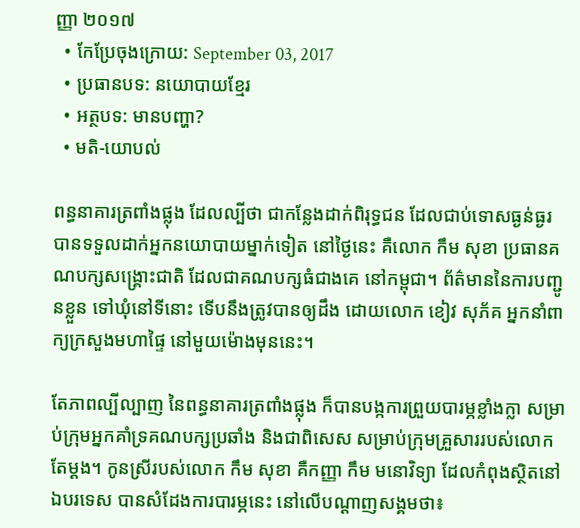ញ្ញា ២០១៧
  • កែប្រែចុងក្រោយ: September 03, 2017
  • ប្រធានបទ: នយោបាយខ្មែរ
  • អត្ថបទ: មានបញ្ហា?
  • មតិ-យោបល់

ពន្ធនាគារត្រពាំងផ្លុង ដែលល្បីថា ជាកន្លែងដាក់ពិរុទ្ធជន ដែលជាប់ទោសធ្ងន់ធ្ងរ បានទទួលដាក់អ្នកនយោបាយម្នាក់ទៀត នៅថ្ងៃនេះ គឺលោក កឹម សុខា ប្រធានគណបក្សសង្គ្រោះជាតិ ដែលជាគណបក្សធំជាងគេ នៅកម្ពុជា។ ព័ត៌មាននៃការបញ្ជូនខ្លួន ទៅឃុំនៅទីនោះ ទើបនឹងត្រូវបានឲ្យដឹង ដោយលោក ខៀវ សុភ័គ អ្នកនាំពាក្យក្រសួងមហាផ្ទៃ នៅមួយម៉ោងមុននេះ។

តែភាពល្បីល្បាញ នៃពន្ធនាគារត្រពាំងផ្លុង ក៏បានបង្កការព្រួយបារម្ភខ្លាំងក្លា សម្រាប់ក្រុមអ្នកគាំទ្រគណបក្សប្រឆាំង និងជាពិសេស សម្រាប់ក្រុមគ្រួសាររបស់លោក តែម្ដង។ កូនស្រីរបស់លោក កឹម សុខា គឺកញ្ញា កឹម មនោវិទ្យា ដែលកំពុងស្ថិតនៅឯបរទេស បានសំដែងការបារម្ភនេះ នៅលើបណ្ដាញសង្គមថា៖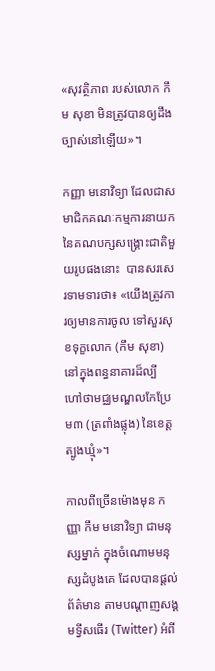«សុវត្ថិភាព របស់លោក កឹម សុខា មិនត្រូវបានឲ្យដឹង ច្បាស់នៅឡើយ»។

កញ្ញា មនោវិទ្យា ដែលជាសមាជិកគណៈកម្មការនាយក នៃគណបក្សសង្គ្រោះជាតិមួយរូបផងនោះ  បានសរសេរទាមទារថា៖ «យើងត្រូវការឲ្យមានការចូល ទៅសួរសុខទុក្ខលោក (កឹម សុខា) នៅក្នុងពន្ធនាគារដ៏ល្បី ហៅថាមជ្ឈមណ្ឌលកែប្រែ ម៣ (ត្រពាំងផ្លុង) នៃខេត្តត្បូងឃ្មុំ»។

កាលពីច្រើនម៉ោងមុន កញ្ញា កឹម មនោវិទ្យា ជាមនុស្សម្នាក់ ក្នុងចំណោមមនុស្សដំបូងគេ ដែលបានផ្ដល់ព័ត៌មាន តាមបណ្ដាញសង្គមទ្វីសធើរ (Twitter) អំពី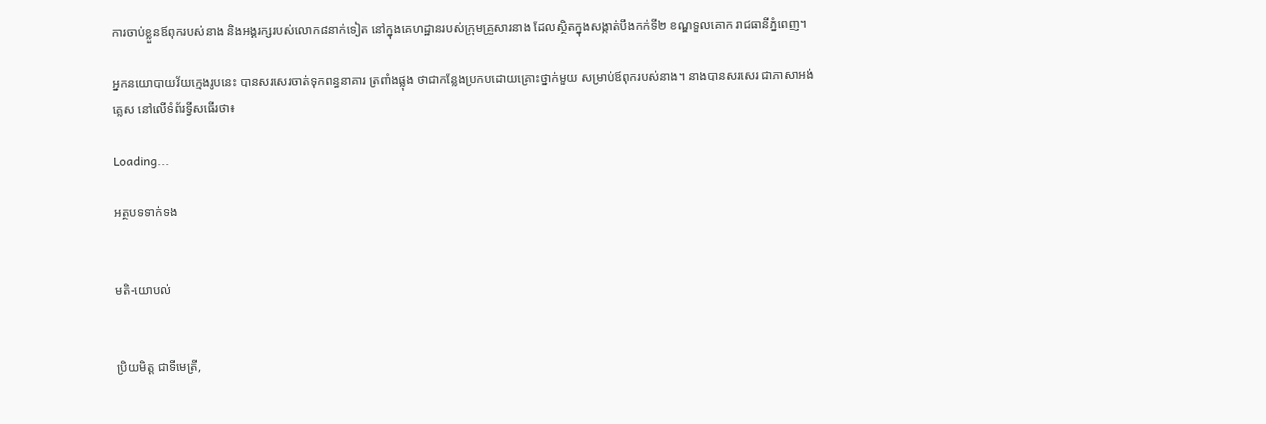ការចាប់ខ្លួនឪពុករបស់នាង និងអង្គរក្សរបស់លោក៨នាក់ទៀត នៅក្នុងគេហដ្ឋានរបស់ក្រុមគ្រួសារនាង ដែលស្ថិតក្នុងសង្កាត់បឹងកក់ទី២ ខណ្ឌទួលគោក រាជធានីភ្នំពេញ។

អ្នកនយោបាយវ័យក្មេងរូបនេះ បានសរសេរចាត់ទុកពន្ធនាគារ ត្រពាំងផ្លុង ថាជាកន្លែងប្រកបដោយគ្រោះថ្នាក់មួយ សម្រាប់ឪពុករបស់នាង។ នាងបានសរសេរ ជាភាសាអង់គ្លេស នៅលើទំព័រទ្វីសធើរថា៖

Loading...

អត្ថបទទាក់ទង


មតិ-យោបល់


ប្រិយមិត្ត ជាទីមេត្រី,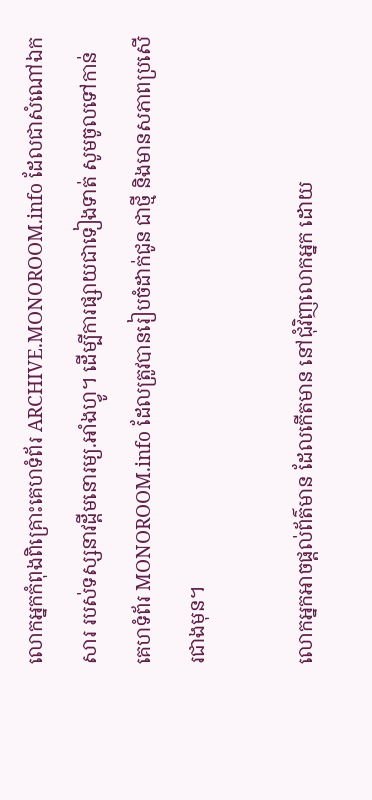លោកអ្នកកំពុងពិគ្រោះគេហទំព័រ ARCHIVE.MONOROOM.info ដែលជាសំណៅឯកសារ របស់ទស្សនាវដ្ដីមនោរម្យ.អាំងហ្វូ។ ដើម្បីការផ្សាយជាទៀងទាត់ សូមចូលទៅកាន់គេហទំព័រ MONOROOM.info ដែលត្រូវបានរៀបចំដាក់ជូន ជាថ្មី និងមានសភាពប្រសើរជាងមុន។

លោកអ្នកអាចផ្ដល់ព័ត៌មាន ដែលកើតមាន នៅជុំវិញលោកអ្នក ដោយ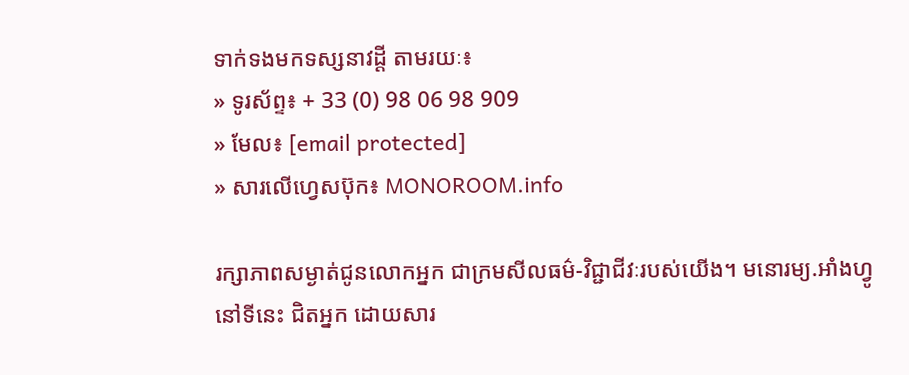ទាក់ទងមកទស្សនាវដ្ដី តាមរយៈ៖
» ទូរស័ព្ទ៖ + 33 (0) 98 06 98 909
» មែល៖ [email protected]
» សារលើហ្វេសប៊ុក៖ MONOROOM.info

រក្សាភាពសម្ងាត់ជូនលោកអ្នក ជាក្រមសីលធម៌-វិជ្ជាជីវៈរបស់យើង។ មនោរម្យ.អាំងហ្វូ នៅទីនេះ ជិតអ្នក ដោយសារ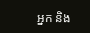អ្នក និង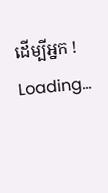ដើម្បីអ្នក !
Loading...